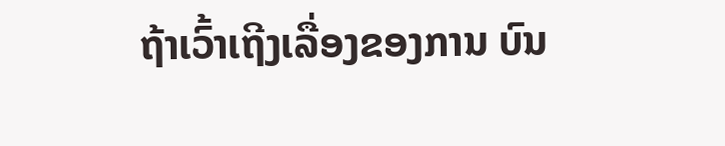ຖ້າເວົ້າເຖີງເລື່ອງຂອງການ ບົນ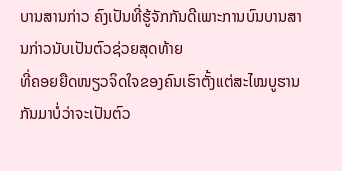ບານສານກ່າວ ຄົງເປັນທີ່ຮູ້ຈັກກັນດີເພາະການບົນບານສານກ່າວນັບເປັນຕົວຊ່ວຍສຸດທ້າຍ
ທີ່ຄອຍຍືດໜຽວຈິດໃຈຂອງຄົນເຮົາຕັ້ງແຕ່ສະໄໝບູຮານກັນມາບໍ່ວ່າຈະເປັນຕົວ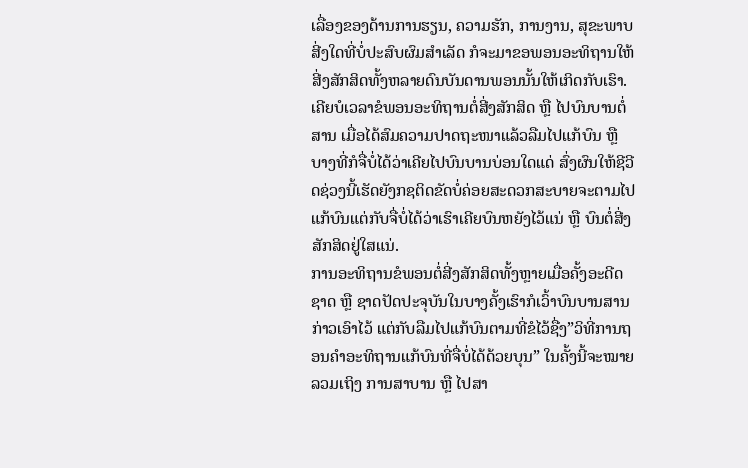ເລື່ອງຂອງດ້ານການຮຽນ, ຄວາມຮັກ, ການງານ, ສຸຂະພາບ ສີ່ງໃດທີ່ບໍ່ປະສົບຜົມສຳເລັດ ກໍຈະມາຂອພອນອະທິຖານໃຫ້ສີ່ງສັກສິດທັ້ງຫລາຍດົນບັນດານພອນນັ້ນໃຫ້ເກິດກັບເຮົາ.
ເຄີຍບໍເວລາຂໍພອນອະທິຖານຕໍ່ສີ່ງສັກສິດ ຫຼື ໄປບົນບານຕໍ່ສານ ເມື່ອໄດ້ສົມຄວາມປາດຖະໜາແລ້ວລືມໄປແກ້ບົນ ຫຼື ບາງທີ່ກໍຈື່ບໍ່ໄດ້ວ່າເຄີຍໄປບົນບານບ່ອນໃດແດ່ ສົ່ງຜົນໃຫ້ຊີວີດຊ່ວງນີ້ເຮັດຍັງກຊຕິດຂັດບໍ່ຄ່ອຍສະດວກສະບາຍຈະຕາມໄປແກ້ບົນແຕ່ກັບຈື່ບໍ່ໄດ້ວ່າເຮົາເຄີຍບົນຫຍັງໄວ້ແນ່ ຫຼື ບົນຕໍ່ສີ່ງສັກສິດຢູ່ໃສແນ່.
ການອະທິຖານຂໍພອນຕໍ່ສີ່ງສັກສິດທັ້ງຫຼາຍເມື່ອຄັ້ງອະດີດຊາດ ຫຼື ຊາດປັດປະຈຸບັນໃນບາງຄັ້ງເຮົາກໍເວົ້າບົນບານສານກ່າວເອົາໄວ້ ແຕ່ກັບລືມໄປແກ້ບົນຕາມທີ່ຂໍໄວ້ຊື່ງ”ວິທີ່ການຖອນຄຳອະທິຖານແກ້ບົນທີ່ຈື່ບໍ່ໄດ້ດ້ວຍບຸນ” ໃນຄັ້ງນີ້ຈະໝາຍລວມເຖິງ ການສາບານ ຫຼື ໄປສາ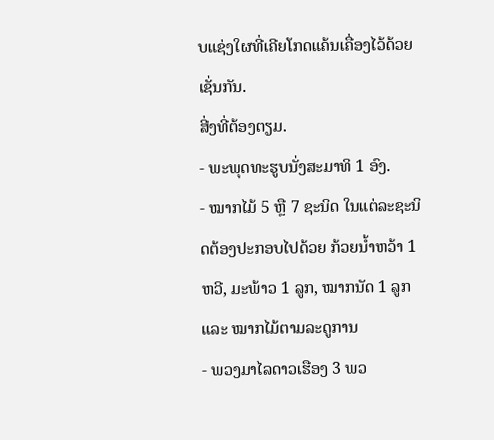ບແຊ່ງໃຜທີ່ເຄີຍໂກດແຄ້ນເຄື່ອງໄວ້ດ້ວຍເຊັ່ນກັນ.
ສີ່ງທີ່ຕ້ອງຕຽມ.
- ພະພຸດທະຮູບນັ່ງສະມາທິ 1 ອົງ.
- ໝາກໄມ້ 5 ຫຼື 7 ຊະນິດ ໃນແຕ່ລະຊະນິດຕ້ອງປະກອບໄປດ້ວຍ ກ້ວຍນ້ຳຫວ້າ 1 ຫວີ, ມະພ້າວ 1 ລູກ, ໝາກນັດ 1 ລູກ ແລະ ໝາກໄມ້ຕາມລະດູການ
- ພວງມາໄລດາວເຮືອງ 3 ພວ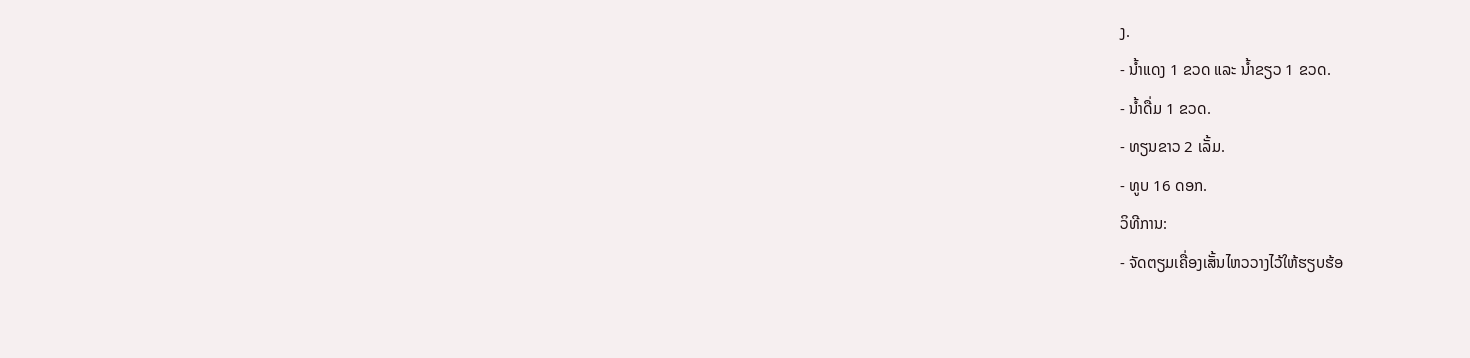ງ.
- ນ້ຳແດງ 1 ຂວດ ແລະ ນ້ຳຂຽວ 1 ຂວດ.
- ນ້ຳດື່ມ 1 ຂວດ.
- ທຽນຂາວ 2 ເລັ້ມ.
- ທູບ 16 ດອກ.
ວິທີການ:
- ຈັດຕຽມເຄື່ອງເສັ້ນໄຫວວາງໄວ້ໃຫ້ຮຽບຮ້ອ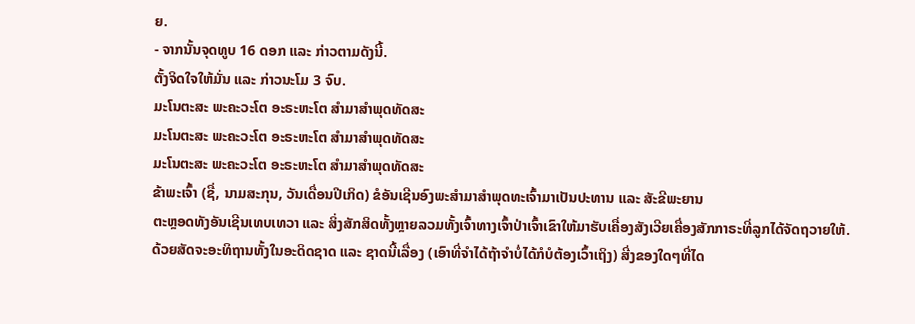ຍ.
- ຈາກນັ້ນຈຸດທູບ 16 ດອກ ແລະ ກ່າວຕາມດັງນີ້.
ຕັ້ງຈິດໃຈໃຫ້ມັ່ນ ແລະ ກ່າວນະໂມ 3 ຈົບ.
ມະໂນຕະສະ ພະຄະວະໂຕ ອະຣະຫະໂຕ ສຳມາສຳພຸດທັດສະ
ມະໂນຕະສະ ພະຄະວະໂຕ ອະຣະຫະໂຕ ສຳມາສຳພຸດທັດສະ
ມະໂນຕະສະ ພະຄະວະໂຕ ອະຣະຫະໂຕ ສຳມາສຳພຸດທັດສະ
ຂ້າພະເຈົ້າ (ຊື່, ນາມສະກຸນ, ວັນເດື່ອນປີເກິດ) ຂໍອັນເຊີນອົງພະສຳມາສຳພຸດທະເຈົ້າມາເປັນປະທານ ແລະ ສັະຂີພະຍານ
ຕະຫຼອດທັງອັນເຊີນເທບເທວາ ແລະ ສິ່ງສັກສິດທັ້ງຫຼາຍລວມທັ້ງເຈົ້າທາງເຈົ້າປ່າເຈົ້າເຂົາໃຫ້ມາຮັບເຄື່ອງສັງເວີຍເຄື່ອງສັກກາຣະທີ່ລູກໄດ້ຈັດຖວາຍໃຫ້.
ດ້ວຍສັດຈະອະທິຖານທັ້ງໃນອະດິດຊາດ ແລະ ຊາດນີ້ເລື່ອງ (ເອົາທີ່ຈຳໄດ້ຖ້າຈຳບໍ່ໄດ້ກໍບໍຕ້ອງເວົ້າເຖິງ) ສີ່ງຂອງໃດໆທີ່ໄດ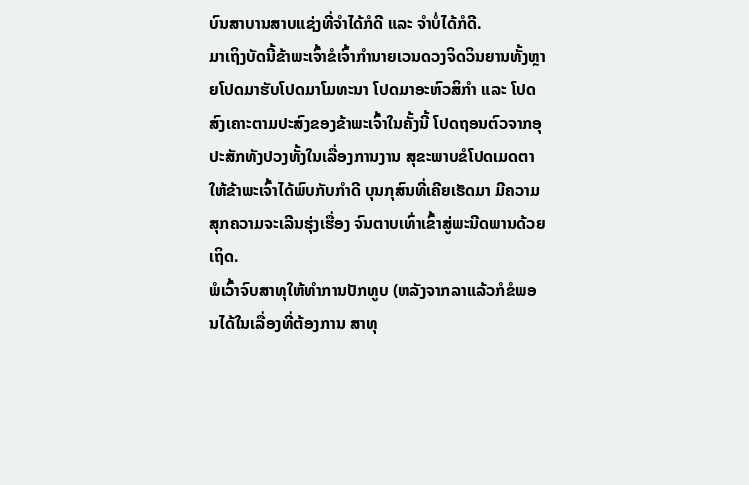ບົນສາບານສາບແຊ່ງທີ່ຈຳໄດ້ກໍດີ ແລະ ຈຳບໍ່ໄດ້ກໍດີ.
ມາເຖິງບັດນີ້ຂ້າພະເຈົ້າຂໍເຈົ້າກຳນາຍເວນດວງຈິດວິນຍານທັ້ງຫຼາຍໂປດມາຮັບໂປດມາໂມທະນາ ໂປດມາອະຫົວສິກຳ ແລະ ໂປດສົງເຄາະຕາມປະສົງຂອງຂ້າພະເຈົ້າໃນຄັ້ງນີ້ ໂປດຖອນຕົວຈາກອຸປະສັກທັງປວງທັ້ງໃນເລື່ອງການງານ ສຸຂະພາບຂໍໂປດເມດຕາໃຫ້ຂ້າພະເຈົ້າໄດ້ພົບກັບກຳດີ ບຸນກຸສົນທີ່ເຄີຍເຮັດມາ ມີຄວາມສຸກຄວາມຈະເລີນຮຸ່ງເຮື່ອງ ຈົນຕາບເທົ່າເຂົ້າສູ່ພະນີດພານດ້ວຍເຖິດ.
ພໍເວົ້າຈົບສາທຸໃຫ້ທຳການປັກທູບ (ຫລັງຈາກລາແລ້ວກໍຂໍພອນໄດ້ໃນເລື່ອງທີ່ຕ້ອງການ ສາທຸ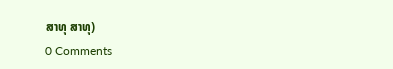ສາທຸ ສາທຸ)
0 Comments